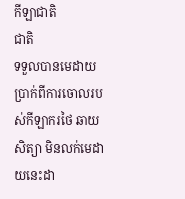កីឡាជាតិ
ជាតិ
ទទួលបានមេដាយប្រាក់ពីការចោលរបស់កីឡាករថៃ ឆាយ សិត្យា មិនលក់មេដាយនេះដា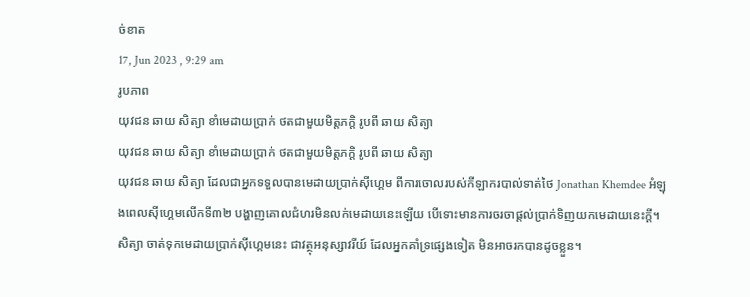ច់ខាត
17, Jun 2023 , 9:29 am
រូបភាព
យុវជន ឆាយ សិត្យា ខាំមេដាយប្រាក់ ថតជាមួយមិត្តភក្ដិ រូបពី ឆាយ សិត្យា
យុវជន ឆាយ សិត្យា ខាំមេដាយប្រាក់ ថតជាមួយមិត្តភក្ដិ រូបពី ឆាយ សិត្យា
យុវជន ឆាយ សិត្យា ដែលជាអ្នកទទួលបានមេដាយប្រាក់ស៊ីហ្គេម ពីការចោលរបស់កីឡាករបាល់ទាត់ថៃ Jonathan Khemdee អំឡុងពេលស៊ីហ្គេមលើកទី៣២ បង្ហាញគោលជំហរមិនលក់មេដាយនេះឡើយ បើទោះមានការចរចាផ្តល់ប្រាក់ទិញយកមេដាយនេះក្តី។ សិត្យា ចាត់ទុកមេដាយប្រាក់ស៊ីហ្គេមនេះ ជាវត្ថុអនុស្សាវរីយ៍ ដែលអ្នកគាំទ្រផ្សេងទៀត មិនអាចរកបានដូចខ្លួន។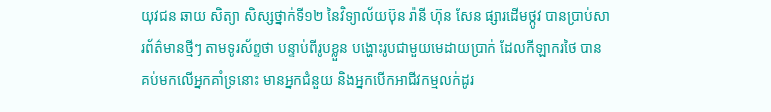យុវជន ឆាយ សិត្យា សិស្សថ្នាក់ទី១២ នៃវិទ្យាល័យប៊ុន រ៉ានី ហ៊ុន សែន ផ្សារដើមថ្កូវ បានប្រាប់សារព័ត៌មានថ្មីៗ តាមទូរស័ព្ទថា បន្ទាប់ពីរូបខ្លួន បង្ហោះរូបជាមួយមេដាយប្រាក់ ដែលកីឡាករថៃ បានគប់មកលើអ្នកគាំទ្រនោះ មានអ្នកជំនួយ និងអ្នកបើកអាជីវកម្មលក់ដូរ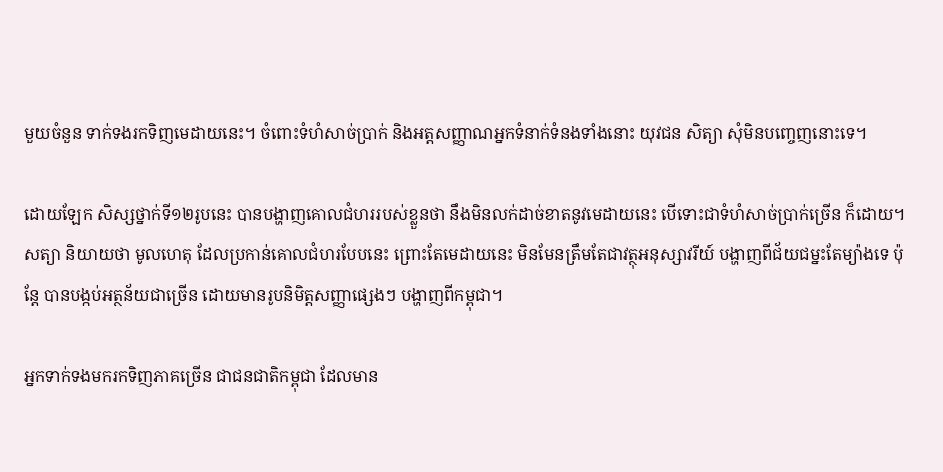មួយចំនួន ទាក់ទងរកទិញមេដាយនេះ។ ចំពោះទំហំសាច់ប្រាក់ និងអត្ដសញ្ញាណអ្នកទំនាក់ទំនងទាំងនោះ យុវជន សិត្យា សុំមិនបញ្ចេញនោះទេ។

ដោយឡែក សិស្សថ្នាក់ទី១២រូបនេះ បានបង្ហាញគោលជំហររបស់ខ្លួនថា នឹងមិនលក់ដាច់ខាតនូវមេដាយនេះ បើទោះជាទំហំសាច់ប្រាក់ច្រើន ក៏ដោយ។ សត្យា និយាយថា មូលហេតុ ដែលប្រកាន់គោលជំហរបែបនេះ ព្រោះតែមេដាយនេះ មិនមែនត្រឹមតែជាវត្ថុអនុស្សាវរីយ៍ បង្ហាញពីជ័យជម្នះតែម្យ៉ាងទេ ប៉ុន្ដែ បានបង្កប់អត្ថន័យជាច្រើន ដោយមានរូបនិមិត្តសញ្ញាផ្សេងៗ បង្ហាញពីកម្ពុជា។

អ្នកទាក់ទងមករកទិញភាគច្រើន ជាជនជាតិកម្ពុជា ដែលមាន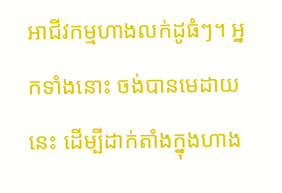អាជីវកម្មហាងលក់ដូធំៗ។ អ្នកទាំងនោះ ចង់បានមេដាយនេះ ដើម្បីដាក់តាំងក្នុងហាង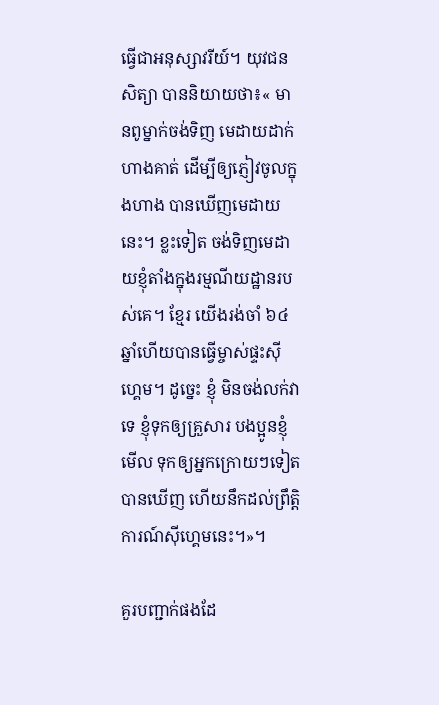ធ្វើជាអនុស្សាវរីយ៍។ យុវជន សិត្យា បាននិយាយថា៖« មានពូម្នាក់ចង់ទិញ មេដាយដាក់ហាងគាត់ ដើម្បីឲ្យភ្ញៀវចូលក្នុងហាង បានឃើញមេដាយនេះ។ ខ្លះទៀត ចង់ទិញមេដាយខ្ញុំតាំងក្នុងរម្មណីយដ្ឋានរបស់គេ។ ខ្មែរ យើងរង់ចាំ ៦៤ឆ្នាំហើយបានធ្វើម្ចាស់ផ្ទះស៊ីហ្គេម។ ដូច្នេះ ខ្ញុំ មិនចង់លក់វាទេ ខ្ញុំទុកឲ្យគ្រួសារ បងប្អូនខ្ញុំ មើល ទុកឲ្យអ្នកក្រោយៗទៀត បានឃើញ ហើយនឹកដល់ព្រឹត្តិការណ៍ស៊ីហ្គេមនេះ។»។

គួរបញ្ជាក់ផងដែ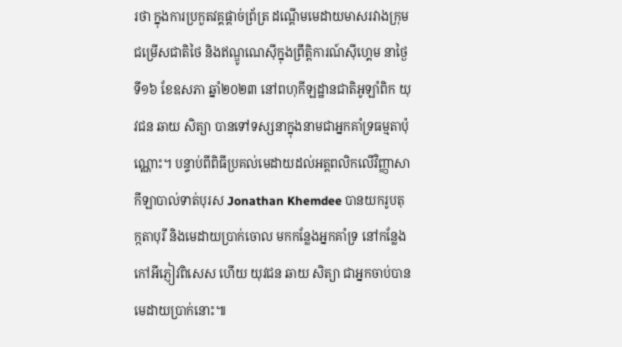រថា ក្នុងការប្រកួតវគ្គផ្ដាច់ព្រ័ត្រ ដណ្ដើមមេដាយមាសរវាងក្រុមជម្រើសជាតិថៃ និងឥណ្ឌូណេស៊ីក្នុងព្រឹត្តិការណ៍ស៊ីហ្គេម នាថ្ងៃទី១៦ ខែឧសភា ឆ្នាំ២០២៣ នៅពហុកីឡដ្ឋានជាតិអូឡាំពិក យុវជន ឆាយ សិត្យា បានទៅទស្សនាក្នុងនាមជាអ្នកគាំទ្រធម្មតាប៉ុណ្ណោះ។ បន្ទាប់ពីពិធីប្រគល់មេដាយដល់អត្ដពលិកលើវិញ្ញាសាកីឡាបាល់ទាត់បុរស Jonathan Khemdee បានយករូបតុក្កតាបុរី និងមេដាយប្រាក់ចោល មកកន្លែងអ្នកគាំទ្រ នៅកន្លែងកៅអីភ្ញៀវពិសេស ហើយ យុវជន ឆាយ សិត្យា ជាអ្នកចាប់បានមេដាយប្រាក់នោះ៕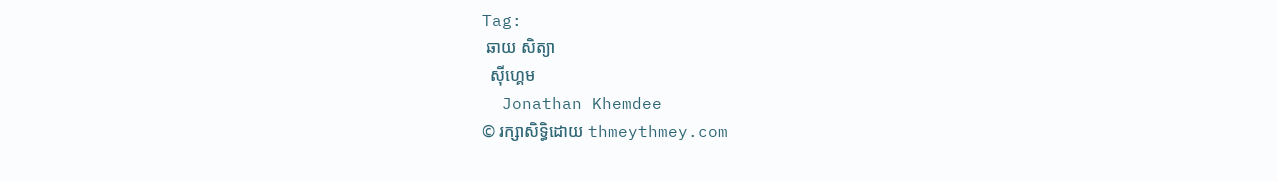Tag:
 ឆាយ សិត្យា
  ស៊ីហ្គេម
  Jonathan Khemdee
© រក្សាសិទ្ធិដោយ thmeythmey.com